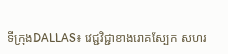ទីក្រុងDALLAS៖ វេជ្ជវិជ្ជាខាងរោគស្បែក សហរ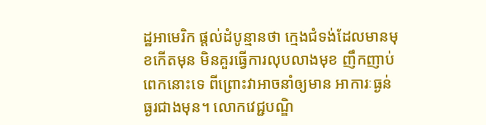ដ្ឋអាមេរិក ផ្តល់ដំបូន្មានថា ក្មេងជំទង់ដែលមានមុខកើតមុន មិនគួរធ្វើការលុបលាងមុខ ញឹកញាប់ពេកនោះទេ ពីព្រោះវាអាចនាំឲ្យមាន អាការៈធ្ងន់ធ្ងរជាងមុន។ លោកវេជ្ជបណ្ឌិ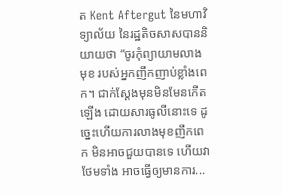ត Kent Aftergut នៃមហាវិទ្យាល័យ នៃរដ្ឋតិចសាសបាននិយាយថា “ចូរកុំព្យាយាមលាងមុខ របស់អ្នកញឹកញាប់ខ្លាំងពេក។ ជាក់ស្តែងមុនមិនមែនកើតឡើង ដោយសារធូលីនោះទេ ដូច្នេះហើយការលាងមុខញឹកពេក មិនអាចជួយបានទេ ហើយវាថែមទាំង អាចធ្វើឲ្យមានការ...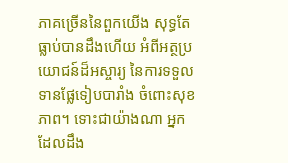ភាគច្រើននៃពួកយើង សុទ្ធតែធ្លាប់បានដឹងហើយ អំពីអត្ថប្រយោជន៍ដ៏អស្ចារ្យ នៃការទទួលទានផ្លែទៀបបារាំង ចំពោះសុខភាព។ ទោះជាយ៉ាងណា អ្នកដែលដឹង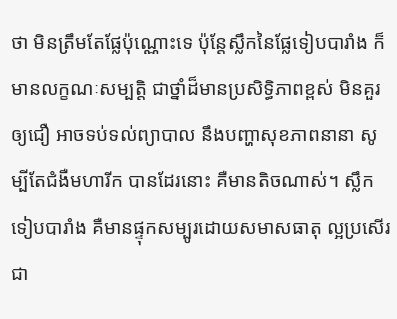ថា មិនត្រឹមតែផ្លែប៉ុណ្ណោះទេ ប៉ុន្តែស្លឹកនៃផ្លែទៀបបារាំង ក៏មានលក្ខណៈសម្បត្តិ ជាថ្នាំដ៏មានប្រសិទ្ធិភាពខ្ពស់ មិនគួរឲ្យជឿ អាចទប់ទល់ព្យាបាល នឹងបញ្ហាសុខភាពនានា សូម្បីតែជំងឺមហារីក បានដែរនោះ គឺមានតិចណាស់។ ស្លឹកទៀបបារាំង គឺមានផ្ទុកសម្បូរដោយសមាសធាតុ ល្អប្រសើរជា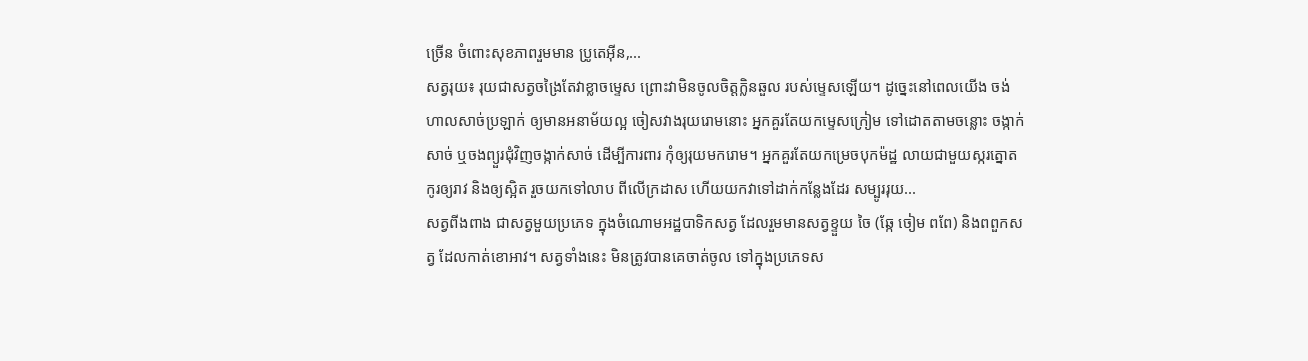ច្រើន ចំពោះសុខភាពរួមមាន ប្រូតេអ៊ីន,...
សត្វរុយ៖ រុយជាសត្វចង្រៃតែវាខ្លាចម្ទេស ព្រោះវាមិនចូលចិត្តក្លិនឆួល របស់ម្ទេសឡើយ។ ដូច្នេះនៅពេលយើង ចង់ហាលសាច់ប្រឡាក់ ឲ្យមានអនាម័យល្អ ចៀសវាងរុយរោមនោះ អ្នកគួរតែយកម្ទេសក្រៀម ទៅដោតតាមចន្លោះ ចង្កាក់សាច់ ឬចងព្យួរជុំវិញចង្កាក់សាច់ ដើម្បីការពារ កុំឲ្យរុយមករោម។ អ្នកគួរតែយកម្រេចបុកម៉ដ្ឋ លាយជាមួយស្ករត្នោត កូរឲ្យរាវ និងឲ្យស្អិត រួចយកទៅលាប ពីលើក្រដាស ហើយយកវាទៅដាក់កន្លែងដែរ សម្បូររុយ...
សត្វពីងពាង ជាសត្វមួយប្រភេទ ក្នុងចំណោមអដ្ឋបាទិកសត្វ ដែលរួមមានសត្វខ្ទួយ ចៃ (ឆ្កែ ចៀម ពពែ) និងពពួកសត្វ ដែលកាត់ខោអាវ។ សត្វទាំងនេះ មិនត្រូវបានគេចាត់ចូល ទៅក្នុងប្រភេទស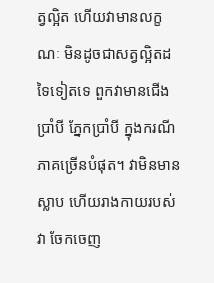ត្វល្អិត ហើយវាមានលក្ខណៈ មិនដូចជាសត្វល្អិតដទៃទៀតទេ ពួកវាមានជើងប្រាំបី ភ្នែកប្រាំបី ក្នុងករណីភាគច្រើនបំផុត។ វាមិនមានស្លាប ហើយរាងកាយរបស់វា ចែកចេញ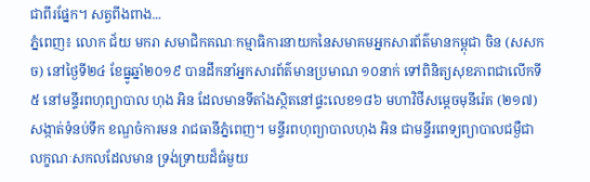ជាពីរផ្នែក។ សត្វពីងពាង...
ភ្នំពេញ៖ លោក ជ័យ មករា សមាជិកគណៈកម្មាធិការនាយកនៃសមាគមអ្នកសារព័ត៌មានកម្ពុជា ចិន (សសកច) នៅថ្ងៃទី២៤ ខែធ្នូឆ្នាំ២០១៩ បានដឹកនាំអ្នកសារព័ត៌មានប្រមាណ ១០នាក់ ទៅពិនិត្យសុខភាពជាលើកទី៥ នៅមន្ទីរពហុព្យាបាល ហុង អិន ដែលមានទីតាំងស្ថិតនៅផ្ទះលេខ១៨៦ មហាវិថីសម្តេចមុនីរ៉េត (២១៧) សង្កាត់ទំនប់ទឹក ខណ្ឌចំការមន រាជធានីភ្នំពេញ។ មន្ទីរពហុព្យាបាលហុង អិន ជាមន្ទីរពេទ្យព្យាបាលជម្ងឺជាលក្ខណៈសកលដែលមាន ទ្រង់ទ្រាយដ៏ធំមួយ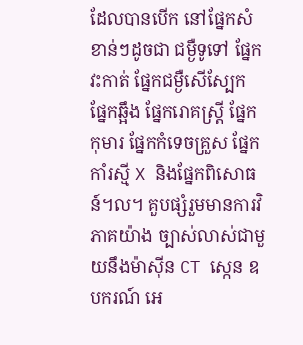ដែលបានបើក នៅផ្នែកសំខាន់ៗដូចជា ជម្ងឺទូទៅ ផ្នែកវះកាត់ ផ្នែកជម្ងឺសើស្បែក ផ្នែកឆ្អឹង ផ្នែករោគស្ត្រី ផ្នែកកុមារ ផ្នែកកំទេចគ្រួស ផ្នែកកាំរស្មី X និងផ្នែកពិសោធន៍។ល។ គួបផ្សំរួមមានការវិភាគយ៉ាង ច្បាស់លាស់ជាមួយនឹងម៉ាស៊ីន CT ស្កេន ឧបករណ៍ អេ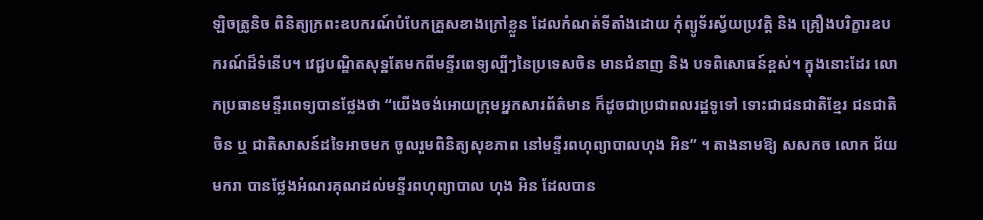ឡិចត្រូនិច ពិនិត្យក្រពះឧបករណ៍បំបែកគ្រួសខាងក្រៅខ្លួន ដែលកំណត់ទីតាំងដោយ កុំព្យូទ័រស្វ័យប្រវត្តិ និង គ្រឿងបរិក្ខារឧបករណ៍ដ៏ទំនើប។ វេជ្ជបណ្ឌិតសុទ្ឋតែមកពីមន្ទីរពេទ្យល្បីៗនៃប្រទេសចិន មានជំនាញ និង បទពិសោធន៍ខ្ពស់។ ក្នុងនោះដែរ លោកប្រធានមន្ទីរពេទ្យបានថ្លែងថា “យើងចង់អោយក្រុមអ្នកសារព័ត៌មាន ក៏ដូចជាប្រជាពលរដ្ឋទូទៅ ទោះជាជនជាតិខ្មែរ ជនជាតិចិន ឬ ជាតិសាសន៍ដទៃអាចមក ចូលរួមពិនិត្យសុខភាព នៅមន្ទីរពហុព្យាបាលហុង អិន” ។ តាងនាមឱ្យ សសកច លោក ជ័យ មករា បានថ្លែងអំណរគុណដល់មន្ទីរពហុព្យាបាល ហុង អិន ដែលបាន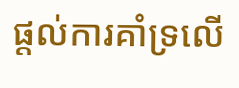ផ្តល់ការគាំទ្រលើ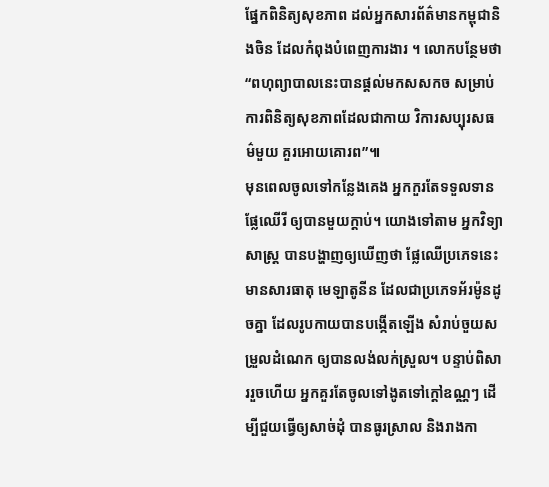ផ្នែកពិនិត្យសុខភាព ដល់អ្នកសារព័ត៌មានកម្ពុជានិងចិន ដែលកំពុងបំពេញការងារ ។ លោកបន្ថែមថា “ពហុព្យាបាលនេះបានផ្តល់មកសសកច សម្រាប់ការពិនិត្យសុខភាពដែលជាកាយ វិការសប្បុរសធម៌មួយ គួរអោយគោរព”៕
មុនពេលចូលទៅកន្លែងគេង អ្នកកួរតែទទួលទានផ្លែឈើរី ឲ្យបានមួយក្តាប់។ យោងទៅតាម អ្នកវិទ្យាសាស្រ្ត បានបង្ហាញឲ្យឃើញថា ផ្លែឈើប្រភេទនេះ មានសារធាតុ មេឡាតូនីន ដែលជាប្រភេទអ័រម៉ូនដូចគ្នា ដែលរូបកាយបានបង្កើតឡើង សំរាប់ចួយសម្រួលដំណេក ឲ្យបានលង់លក់ស្រួល។ បន្ទាប់ពិសាររួចហើយ អ្នកគួរតែចូលទៅងូតទៅក្តៅឧណ្ណៗ ដើម្បីជួយធ្វើឲ្យសាច់ដុំ បានធូរស្រាល និងរាងកា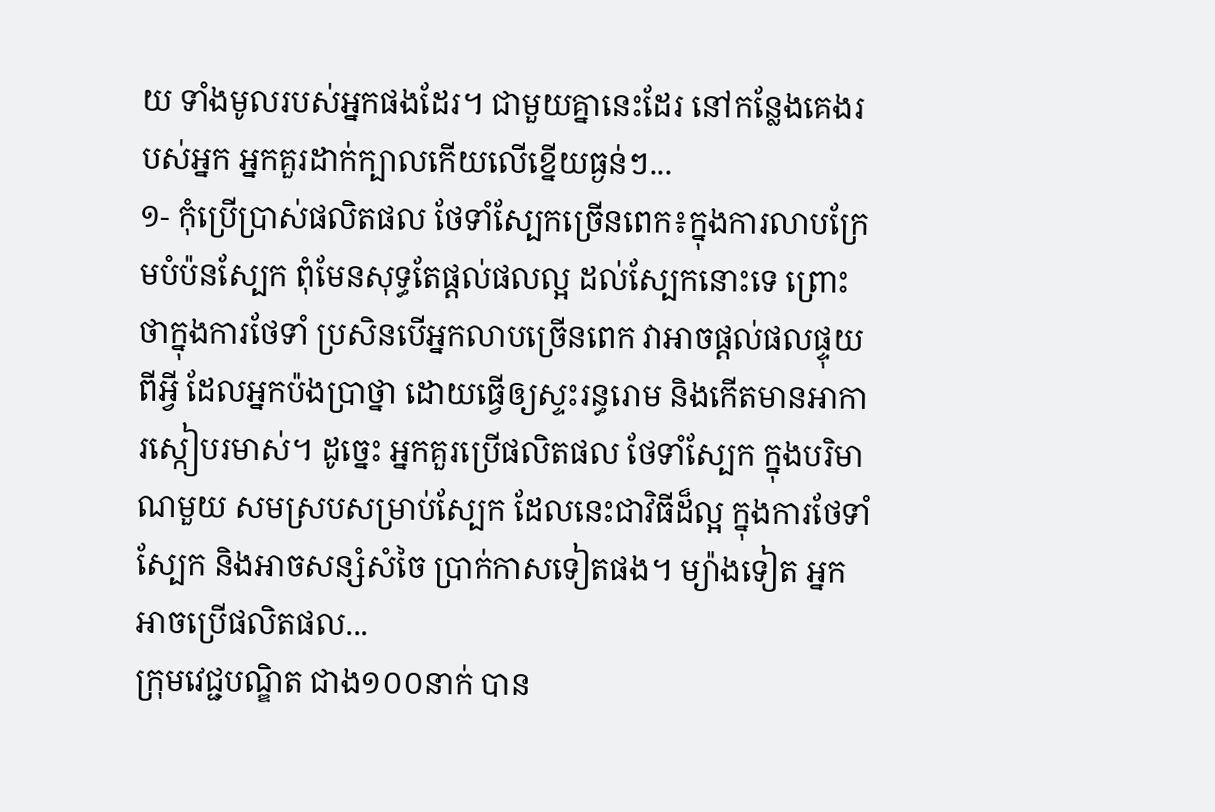យ ទាំងមូលរបស់អ្នកផងដែរ។ ជាមួយគ្នានេះដែរ នៅកន្លែងគេងរបស់អ្នក អ្នកគួរដាក់ក្បាលកើយលើខ្នើយធ្ងន់ៗ...
១- កុំប្រើប្រាស់ផលិតផល ថែទាំស្បែកច្រើនពេក៖ក្នុងការលាបក្រែមបំប៉នស្បែក ពុំមែនសុទ្ធតែផ្តល់ផលល្អ ដល់ស្បែកនោះទេ ព្រោះថាក្នុងការថែទាំ ប្រសិនបើអ្នកលាបច្រើនពេក វាអាចផ្តល់ផលផ្ទុយពីអ្វី ដែលអ្នកប៉ងប្រាថ្នា ដោយធ្វើឲ្យស្ទះរន្ធរោម និងកើតមានអាការស្កៀបរមាស់។ ដូច្នេះ អ្នកគួរប្រើផលិតផល ថែទាំស្បែក ក្នុងបរិមាណមួយ សមស្របសម្រាប់ស្បែក ដែលនេះជាវិធីដ៏ល្អ ក្នុងការថែទាំស្បែក និងអាចសន្សំសំចៃ ប្រាក់កាសទៀតផង។ ម្យ៉ាងទៀត អ្នកអាចប្រើផលិតផល...
ក្រុមវេជ្ជបណ្ឌិត ជាង១០០នាក់ បាន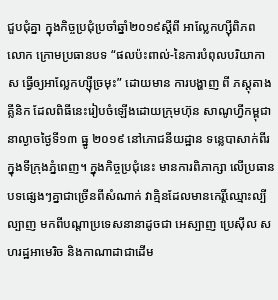ជួបជុំគ្នា ក្នុងកិច្ចប្រជុំប្រចាំឆ្នាំ២០១៩ស្តីពី អាល្លែកហ្ស៊ីពិភព លោក ក្រោមប្រធានបទ “ផលប៉ះពាល់-នៃការបំពុលបរិយាកាស ធ្វើឲ្យអាល្លែកហ្ស៊ីច្រមុះ” ដោយមាន ការបង្ហាញ ពី ភស្តុតាងគ្លីនិក ដែលពិធីនេះរៀបចំឡើងដោយក្រុមហ៊ុន សាណូហ្វីកម្ពុជា នាល្ងាចថ្ងៃទី១៣ ធ្នូ ២០១៩ នៅភោជនីយដ្ឋាន ទន្លេបាសាក់ពីរ ក្នុងទីក្រុងភ្នំពេញ។ ក្នុងកិច្ចប្រជុំនេះ មានការពិភាក្សា លើប្រធានបទផ្សេងៗគ្នាជាច្រើនពីសំណាក់ វាគ្មិនដែលមានកេរ្តិ៍ឈ្មោះល្បីល្បាញ មកពីបណ្តាប្រទេសនានាដូចជា អេស្បាញ ប្រេស៊ីល សហរដ្ឋអាមេរិច និងកាណាដាជាដើម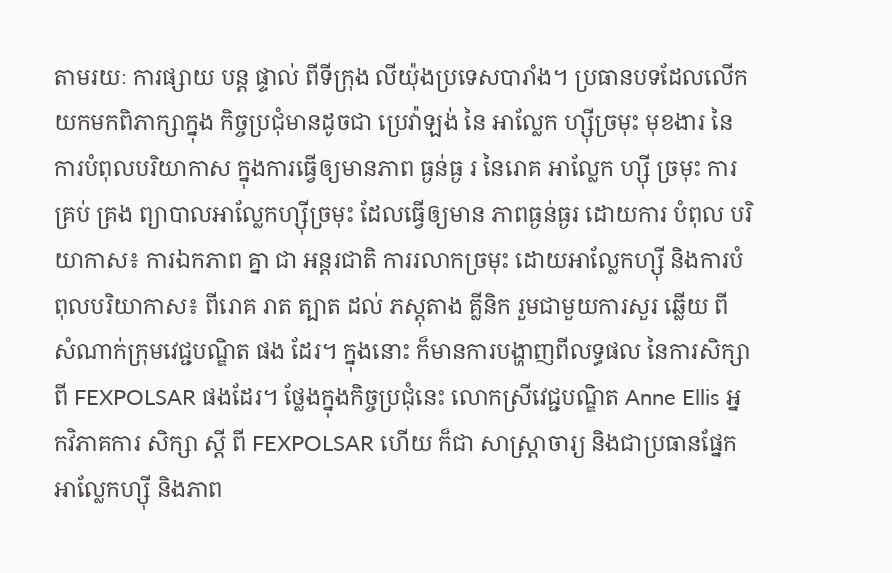តាមរយៈ ការផ្សាយ បន្ត ផ្ទាល់ ពីទីក្រុង លីយ៉ុងប្រទេសបារាំង។ ប្រធានបទដែលលើកយកមកពិភាក្សាក្នុង កិច្ចប្រជុំមានដូចជា ប្រេវ៉ាឡង់ នៃ អាល្លែក ហ្ស៊ីច្រមុះ មុខងារ នៃការបំពុលបរិយាកាស ក្នុងការធ្វើឲ្យមានភាព ធ្ងន់ធ្ង រ នៃរោគ អាល្លែក ហ្ស៊ី ច្រមុះ ការ គ្រប់ គ្រង ព្យាបាលអាល្លែកហ្ស៊ីច្រមុះ ដែលធ្វើឲ្យមាន ភាពធ្ងន់ធ្ងរ ដោយការ បំពុល បរិយាកាស៖ ការឯកភាព គ្នា ជា អន្តរជាតិ ការរលាកច្រមុះ ដោយអាល្លែកហ្ស៊ី និងការបំពុលបរិយាកាស៖ ពីរោគ រាត ត្បាត ដល់ ភស្តុតាង គ្លីនិក រួមជាមួយការសួរ ឆ្លើយ ពី សំណាក់ក្រុមវេជ្ជបណ្ឌិត ផង ដែរ។ ក្នុងនោះ ក៏មានការបង្ហាញពីលទ្ធផល នៃការសិក្សាពី FEXPOLSAR ផងដែរ។ ថ្លែងក្នុងកិច្ចប្រជុំនេះ លោកស្រីវេជ្ជបណ្ឌិត Anne Ellis អ្នកវិភាគការ សិក្សា ស្តី ពី FEXPOLSAR ហើយ ក៏ជា សាស្រ្តាចារ្យ និងជាប្រធានផ្នែកអាល្លែកហ្ស៊ី និងភាព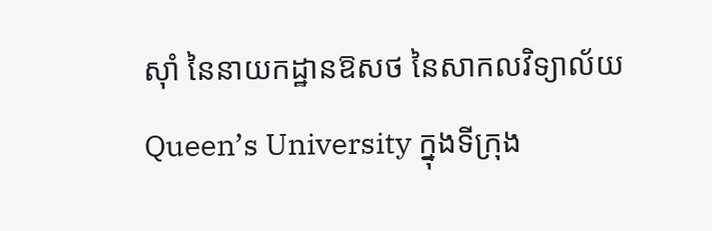ស៊ាំ នៃនាយកដ្ឋានឱសថ នៃសាកលវិទ្យាល័យ Queen’s University ក្នុងទីក្រុង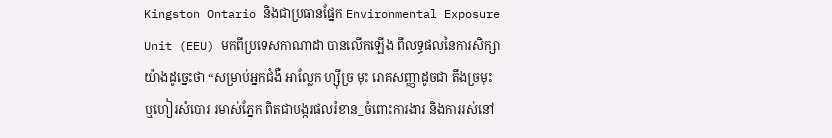Kingston Ontario និងជាប្រធានផ្នែក Environmental Exposure Unit (EEU) មកពីប្រទេសកាណាដា បានលើកឡើង ពីលទ្ធផលនៃការសិក្សាយ៉ាងដូច្នេះថា “សម្រាប់អ្នកជំងឺ អាល្លែក ហ្ស៊ីច្រ មុះ រោគសញ្ញាដូចជា តឹងច្រមុះ ឬហៀរសំបោរ រមាស់ភ្នែក ពិតជាបង្ករផលរំខាន_ចំពោះការងារ និងការរស់នៅ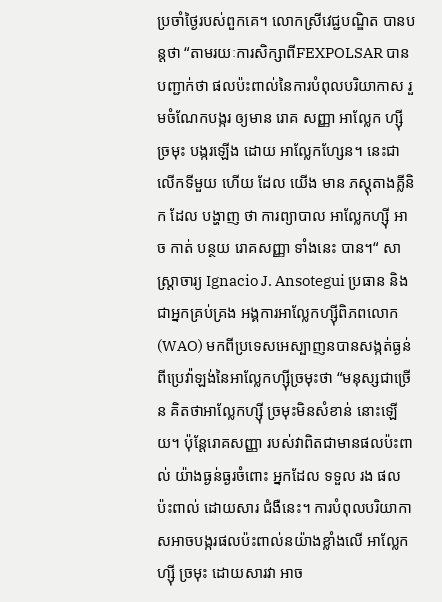ប្រចាំថ្ងៃរបស់ពួកគេ។ លោកស្រីវេជ្ជបណ្ឌិត បានបន្តថា “តាមរយៈការសិក្សាពីFEXPOLSAR បានបញ្ជាក់ថា ផលប៉ះពាល់នៃការបំពុលបរិយាកាស រួមចំណែកបង្ករ ឲ្យមាន រោគ សញ្ញា អាល្លែក ហ្ស៊ី ច្រមុះ បង្ករឡើង ដោយ អាល្លែកហ្សែន។ នេះជាលើកទីមួយ ហើយ ដែល យើង មាន ភស្តុតាងគ្លីនិក ដែល បង្ហាញ ថា ការព្យាបាល អាល្លែកហ្ស៊ី អាច កាត់ បន្ថយ រោគសញ្ញា ទាំងនេះ បាន។“ សាស្រ្តាចារ្យ Ignacio J. Ansotegui ប្រធាន និងជាអ្នកគ្រប់គ្រង អង្គការអាល្លែកហ្ស៊ីពិភពលោក (WAO) មកពីប្រទេសអេស្បាញនបានសង្កត់ធ្ងន់ ពីប្រេវ៉ាឡង់នៃអាល្លែកហ្ស៊ីច្រមុះថា “មនុស្សជាច្រើន គិតថាអាល្លែកហ្ស៊ី ច្រមុះមិនសំខាន់ នោះឡើយ។ ប៉ុន្តែរោគសញ្ញា របស់វាពិតជាមានផលប៉ះពាល់ យ៉ាងធ្ងន់ធ្ងរចំពោះ អ្នកដែល ទទួល រង ផលប៉ះពាល់ ដោយសារ ជំងឺនេះ។ ការបំពុលបរិយាកាសអាចបង្ករផលប៉ះពាល់នយ៉ាងខ្លាំងលើ អាល្លែក ហ្ស៊ី ច្រមុះ ដោយសារវា អាច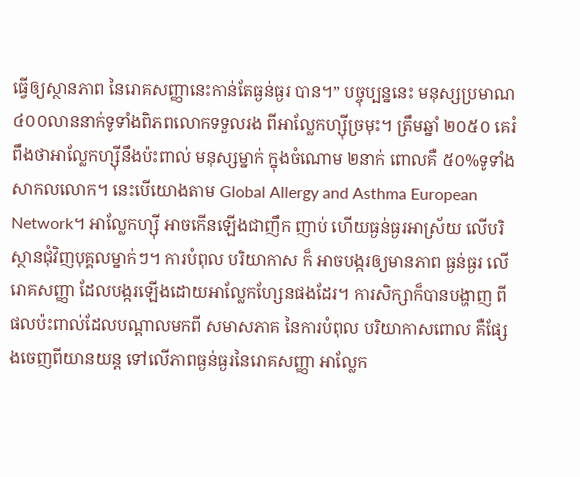ធ្វើឲ្យស្ថានភាព នៃរោគសញ្ញានេះកាន់តែធ្ងន់ធ្ងរ បាន។” បច្ចុប្បន្ននេះ មនុស្សប្រមាណ ៤០០លាននាក់ទូទាំងពិភពលោកទទួលរង ពីអាល្លែកហ្ស៊ីច្រមុះ។ ត្រឹមឆ្នាំ ២០៥០ គេរំពឹងថាអាល្លែកហ្ស៊ីនឹងប៉ះពាល់ មនុស្សម្នាក់ ក្នុងចំណោម ២នាក់ ពោលគឺ ៥០%ទូទាំង សាកលលោក។ នេះបើយោងតាម Global Allergy and Asthma European Network។ អាល្លែកហ្ស៊ី អាចកើនឡើងជាញឹក ញាប់ ហើយធ្ងន់ធ្ងរអាស្រ័យ លើបរិស្ថានជុំវិញបុគ្គលម្នាក់ៗ។ ការបំពុល បរិយាកាស ក៏ អាចបង្ករឲ្យមានភាព ធ្ងន់ធ្ងរ លើរោគសញ្ញា ដែលបង្ករឡើងដោយអាល្លែកហ្សែនផងដែរ។ ការសិក្សាក៏បានបង្ហាញ ពីផលប៉ះពាល់ដែលបណ្តាលមកពី សមាសភាគ នៃការបំពុល បរិយាកាសពោល គឺផ្សែងចេញពីយានយន្ត ទៅលើភាពធ្ងន់ធ្ងរនៃរោគសញ្ញា អាល្លែក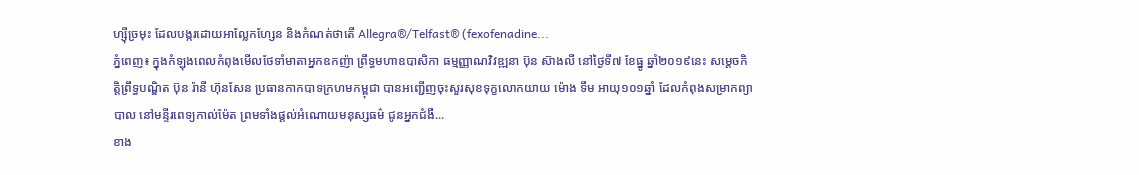ហ្ស៊ីច្រមុះ ដែលបង្ករដោយអាល្លែកហ្សែន និងកំណត់ថាតើ Allegra®/Telfast® (fexofenadine...
ភ្នំពេញ៖ ក្នុងកំឡុងពេលកំពុងមើលថែទាំមាតាអ្នកឧកញ៉ា ព្រឹទ្ធមហាឧបាសិកា ធម្មញ្ញាណវិវឌ្ឍនា ប៊ុន ស៊ាងលី នៅថ្ងៃទី៧ ខែធ្នូ ឆ្នាំ២០១៩នេះ សម្តេចកិត្តិព្រឹទ្ធបណ្ឌិត ប៊ុន រ៉ានី ហ៊ុនសែន ប្រធានកាកបាទក្រហមកម្ពុជា បានអញ្ជើញចុះសួរសុខទុក្ខលោកយាយ ម៉ោង ទឹម អាយុ១០១ឆ្នាំ ដែលកំពុងសម្រាកព្យាបាល នៅមន្ទីរពេទ្យកាល់ម៉ែត ព្រមទាំងផ្តល់អំណោយមនុស្សធម៌ ជូនអ្នកជំងឺ...
ខាង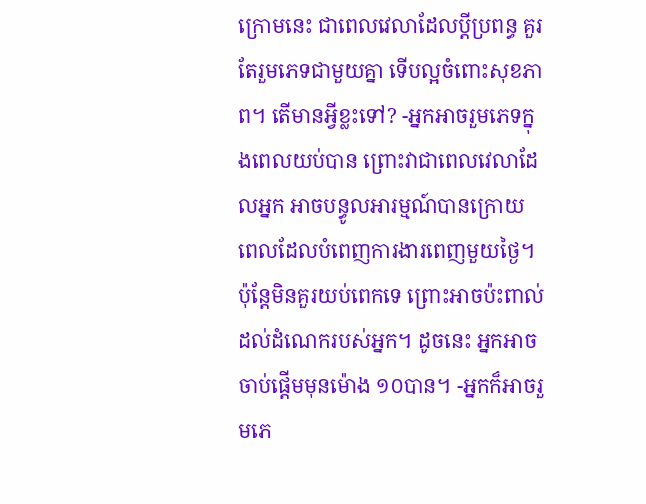ក្រោមនេះ ជាពេលវេលាដែលប្តីប្រពន្ធ គួរតែរួមភេទជាមួយគ្នា ទើបល្អចំពោះសុខភាព។ តើមានអ្វីខ្លះទៅ? -អ្នកអាចរួមភេទក្នុងពេលយប់បាន ព្រោះវាជាពេលវេលាដែលអ្នក អាចបន្ធូលអារម្មណ៍បានក្រោយ ពេលដែលបំពេញការងារពេញមួយថ្ងៃ។ ប៉ុន្តែមិនគួរយប់ពេកទេ ព្រោះអាចប៉ះពាល់ដល់ដំណេករបស់អ្នក។ ដូចនេះ អ្នកអាចចាប់ផ្តើមមុនម៉ោង ១០បាន។ -អ្នកក៏អាចរួមភេ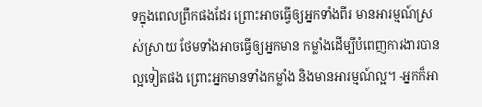ទក្នុងពេលព្រឹកផងដែរ ព្រោះអាចធ្វើឲ្យអ្នកទាំងពីរ មានអារម្មណ៍ស្រស់ស្រាយ ថែមទាំងអាចធ្វើឲ្យអ្នកមាន កម្លាំងដើម្បីបំពេញការងារបានល្អទៀតផង ព្រោះអ្នកមានទាំងកម្លាំង និងមានអារម្មណ៍ល្អ។ -អ្នកក៏អា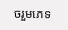ចរួមភេទ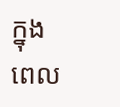ក្នុងពេល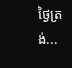ថ្ងៃត្រង់...